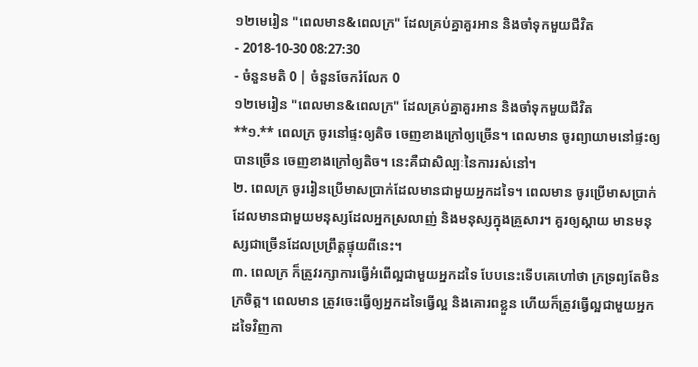១២មេរៀន "ពេលមាន&ពេលក្រ" ដែលគ្រប់គ្នាគួរអាន និងចាំទុកមួយជីវិត
- 2018-10-30 08:27:30
- ចំនួនមតិ 0 | ចំនួនចែករំលែក 0
១២មេរៀន "ពេលមាន&ពេលក្រ" ដែលគ្រប់គ្នាគួរអាន និងចាំទុកមួយជីវិត
**១.** ពេលក្រ ចូរនៅផ្ទះឲ្យតិច ចេញខាងក្រៅឲ្យច្រើន។ ពេលមាន ចូរព្យាយាមនៅផ្ទះឲ្យបានច្រើន ចេញខាងក្រៅឲ្យតិច។ នេះគឺជាសិល្បៈនៃការរស់នៅ។
២. ពេលក្រ ចូររៀនប្រើមាសប្រាក់ដែលមានជាមួយអ្នកដទៃ។ ពេលមាន ចូរប្រើមាសប្រាក់ដែលមានជាមួយមនុស្សដែលអ្នកស្រលាញ់ និងមនុស្សក្នុងគ្រួសារ។ គួរឲ្យស្ដាយ មានមនុស្សជាច្រើនដែលប្រព្រឹត្តផ្ទុយពីនេះ។
៣. ពេលក្រ ក៏ត្រូវរក្សាការធ្វើអំពើល្អជាមួយអ្នកដទៃ បែបនេះទើបគេហៅថា ក្រទ្រព្យតែមិនក្រចិត្ត។ ពេលមាន ត្រូវចេះធ្វើឲ្យអ្នកដទៃធ្វើល្អ និងគោរពខ្លួន ហើយក៏ត្រូវធ្វើល្អជាមួយអ្នកដទៃវិញកា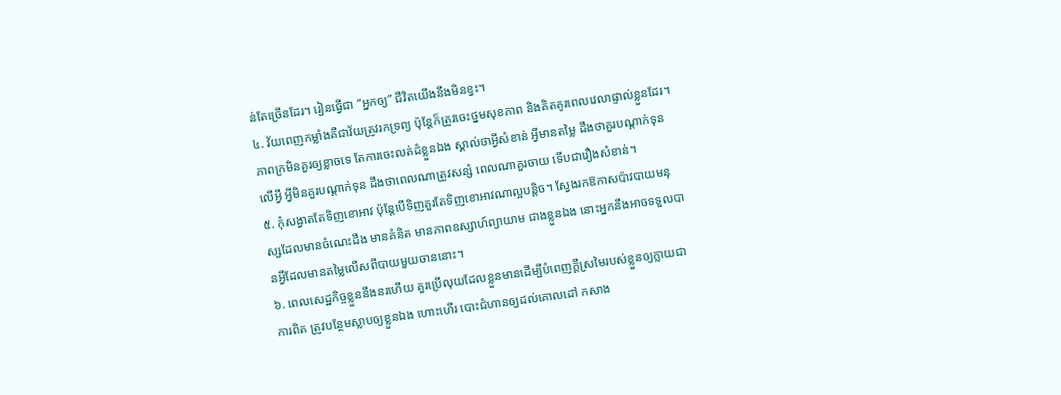ន់តែច្រើនដែរ។ រៀនធ្វើជា “អ្នកឲ្យ” ជីវិតយើងនឹងមិនខ្វះ។
៤. វ័យពេញកម្លាំងគឺជាវ័យត្រូវរកទ្រព្យ ប៉ុន្តែក៏ត្រូវចេះថ្នមសុខភាព និងគិតគូរពេលវេលាផ្ទាល់ខ្លួនដែរ។ ភាពក្រមិនគួរឲ្យខ្លាចទេ តែការចេះលត់ដំខ្លួនឯង ស្គាល់ថាអ្វីសំខាន់ អ្វីមានតម្លៃ ដឹងថាគួរបណ្ដាក់ទុនលើអ្វី អ្វីមិនគួរបណ្ដាក់ទុន ដឹងថាពេលណាត្រូវសន្សំ ពេលណាគួរចាយ ទើបជារឿងសំខាន់។
៥. កុំសង្វាតតែទិញខោអាវ ប៉ុន្តែបើទិញគួរតែទិញខោអាវណាល្អបន្តិច។ ស្វែងរកឱកាសប៉ាវបាយមនុស្សដែលមានចំណេះដឹង មានគំនិត មានភាពឧស្សាហ៍ព្យាយាម ជាងខ្លួនឯង នោះអ្នកនឹងអាចទទួលបានអ្វីដែលមានតម្លៃលើសពីបាយមួយចាននោះ។
៦. ពេលសេដ្ឋកិច្ចខ្លួននឹងនរហើយ គួរប្រើលុយដែលខ្លួនមានដើម្បីបំពេញក្ដីស្រមៃរបស់ខ្លួនឲ្យក្លាយជាការពិត ត្រូវបន្ថែមស្លាបឲ្យខ្លួនឯង ហោះហើរ បោះជំហានឲ្យដល់គោលដៅ កសាង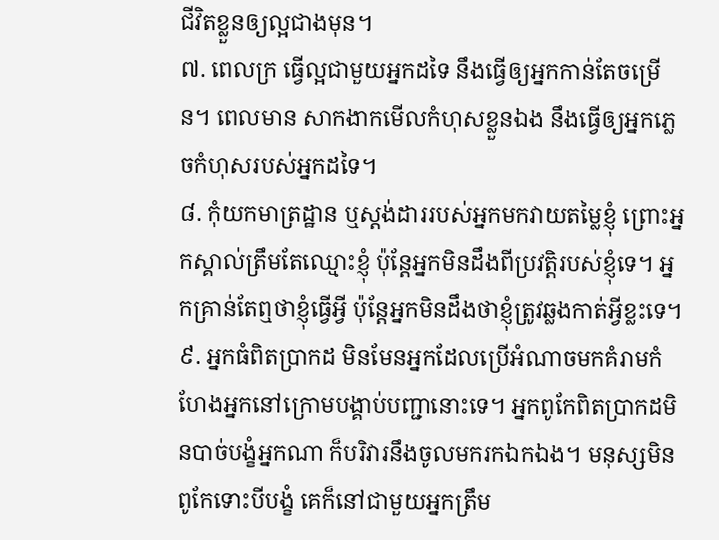ជីវិតខ្លួនឲ្យល្អជាងមុន។
៧. ពេលក្រ ធ្វើល្អជាមួយអ្នកដទៃ នឹងធ្វើឲ្យអ្នកកាន់តែចម្រើន។ ពេលមាន សាកងាកមើលកំហុសខ្លួនឯង នឹងធ្វើឲ្យអ្នកភ្លេចកំហុសរបស់អ្នកដទៃ។
៨. កុំយកមាត្រដ្ឋាន ឬស្តង់ដាររបស់អ្នកមកវាយតម្លៃខ្ញុំ ព្រោះអ្នកស្គាល់ត្រឹមតែឈ្មោះខ្ញុំ ប៉ុន្តែអ្នកមិនដឹងពីប្រវត្តិរបស់ខ្ញុំទេ។ អ្នកគ្រាន់តែឮថាខ្ញុំធ្វើអ្វី ប៉ុន្តែអ្នកមិនដឹងថាខ្ញុំត្រូវឆ្លងកាត់អ្វីខ្លះទេ។
៩. អ្នកធំពិតប្រាកដ មិនមែនអ្នកដែលប្រើអំណាចមកគំរាមកំហែងអ្នកនៅក្រោមបង្គាប់បញ្ជានោះទេ។ អ្នកពូកែពិតប្រាកដមិនបាច់បង្ខំអ្នកណា ក៏បរិវារនឹងចូលមករកឯកឯង។ មនុស្សមិនពូកែទោះបីបង្ខំ គេក៏នៅជាមួយអ្នកត្រឹម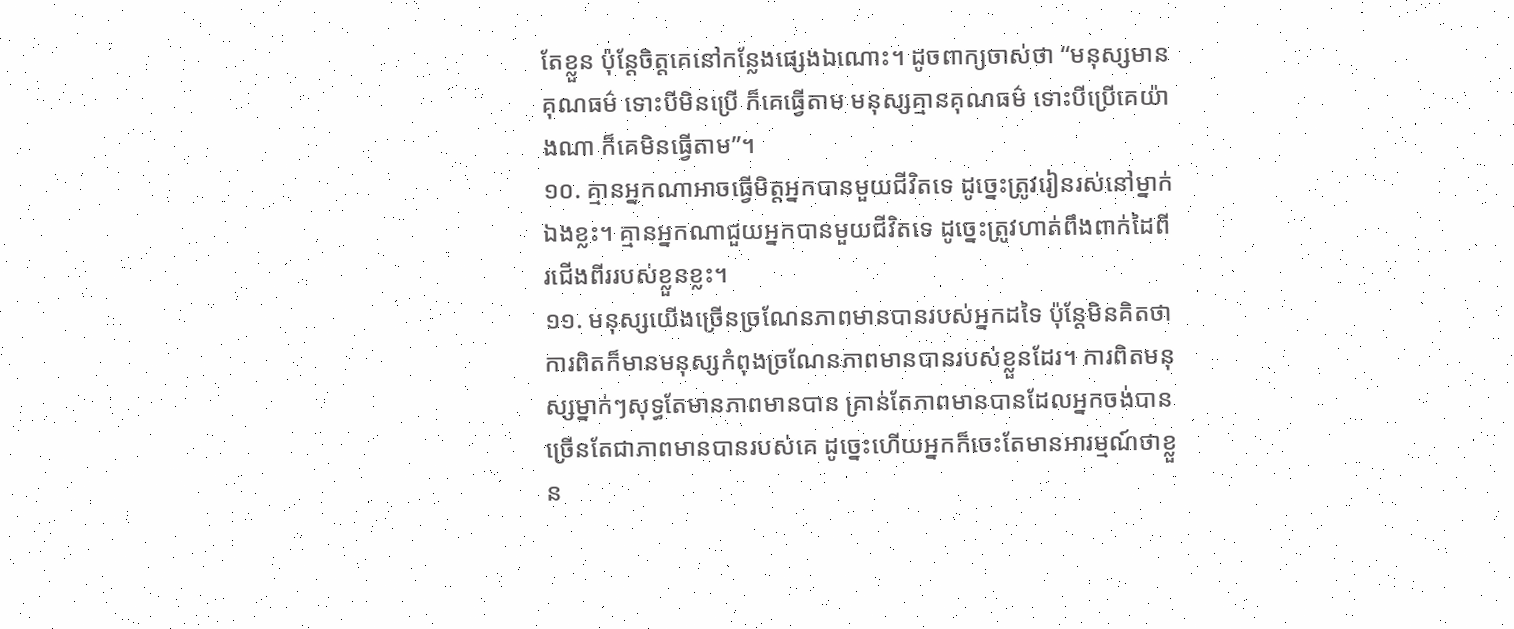តែខ្លួន ប៉ុន្តែចិត្តគេនៅកន្លែងផ្សេងឯណោះ។ ដូចពាក្យចាស់ថា “មនុស្សមានគុណធម៌ ទោះបីមិនប្រើ ក៏គេធ្វើតាម មនុស្សគ្មានគុណធម៌ ទោះបីប្រើគេយ៉ាងណា ក៏គេមិនធ្វើតាម”។
១០. គ្មានអ្នកណាអាចធ្វើមិត្តអ្នកបានមួយជីវិតទេ ដូច្នេះត្រូវរៀនរស់នៅម្នាក់ឯងខ្លះ។ គ្មានអ្នកណាជួយអ្នកបានមួយជីវិតទេ ដូច្នេះត្រូវហាត់ពឹងពាក់ដៃពីរជើងពីររបស់ខ្លួនខ្លះ។
១១. មនុស្សយើងច្រើនច្រណែនភាពមានបានរបស់អ្នកដទៃ ប៉ុន្តែមិនគិតថាការពិតក៏មានមនុស្សកំពុងច្រណែនភាពមានបានរបស់ខ្លួនដែរ។ ការពិតមនុស្សម្នាក់ៗសុទ្ធតែមានភាពមានបាន គ្រាន់តែភាពមានបានដែលអ្នកចង់បាន ច្រើនតែជាភាពមានបានរបស់គេ ដូច្នេះហើយអ្នកក៏ចេះតែមានអារម្មណ៍ថាខ្លួន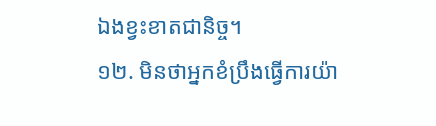ឯងខ្វះខាតជានិច្ច។
១២. មិនថាអ្នកខំប្រឹងធ្វើការយ៉ា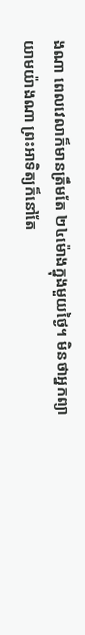ងណា ពេលវេលាក៏មានត្រឹមតែ ២៤ម៉ោងក្នុងមួយថ្ងៃ។ មិនថាអ្នកព្យាយាមយ៉ាងណា ព្រះអាទិត្យក៏នៅតែ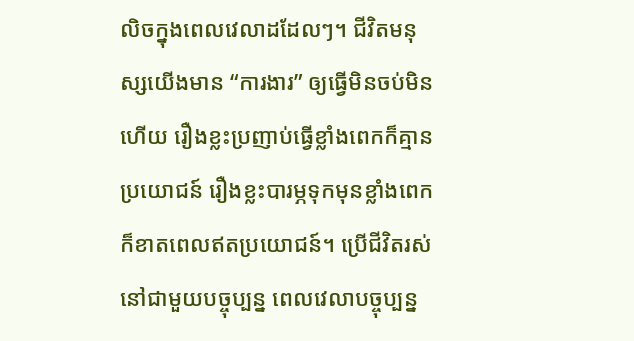លិចក្នុងពេលវេលាដដែលៗ។ ជីវិតមនុស្សយើងមាន “ការងារ” ឲ្យធ្វើមិនចប់មិនហើយ រឿងខ្លះប្រញាប់ធ្វើខ្លាំងពេកក៏គ្មានប្រយោជន៍ រឿងខ្លះបារម្ភទុកមុនខ្លាំងពេកក៏ខាតពេលឥតប្រយោជន៍។ ប្រើជីវិតរស់នៅជាមួយបច្ចុប្បន្ន ពេលវេលាបច្ចុប្បន្ន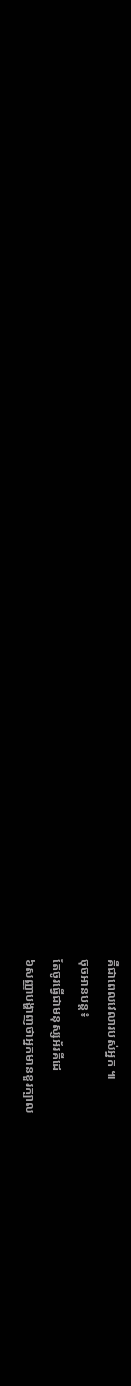គឺជាពេលវេលារបស់អ្នក ៕
ចុចអានបន្ត៖
តែចូរធ្វើជាមនុស្សអ័រគីដេ
៦សញ្ញាបង្ហាញថាអ្នកមានខួរក្បាល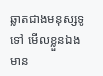ឆ្លាតជាងមនុស្សទូទៅ មើលខ្លួនឯងមាន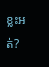ខ្លះអត់?